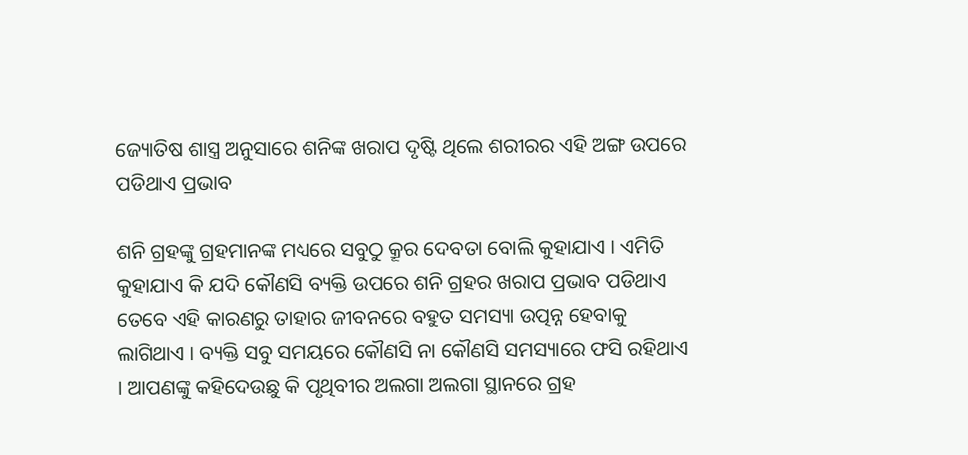ଜ୍ୟୋତିଷ ଶାସ୍ତ୍ର ଅନୁସାରେ ଶନିଙ୍କ ଖରାପ ଦୃଷ୍ଟି ଥିଲେ ଶରୀରର ଏହି ଅଙ୍ଗ ଉପରେ ପଡିଥାଏ ପ୍ରଭାବ

ଶନି ଗ୍ରହଙ୍କୁ ଗ୍ରହମାନଙ୍କ ମଧ୍ୟରେ ସବୁଠୁ କ୍ରୂର ଦେବତା ବୋଲି କୁହାଯାଏ । ଏମିତି କୁହାଯାଏ କି ଯଦି କୌଣସି ବ୍ୟକ୍ତି ଉପରେ ଶନି ଗ୍ରହର ଖରାପ ପ୍ରଭାବ ପଡିଥାଏ ତେବେ ଏହି କାରଣରୁ ତାହାର ଜୀବନରେ ବହୁତ ସମସ୍ୟା ଉତ୍ପନ୍ନ ହେବାକୁ ଲାଗିଥାଏ । ବ୍ୟକ୍ତି ସବୁ ସମୟରେ କୌଣସି ନା କୌଣସି ସମସ୍ୟାରେ ଫସି ରହିଥାଏ । ଆପଣଙ୍କୁ କହିଦେଉଛୁ କି ପୃଥିବୀର ଅଲଗା ଅଲଗା ସ୍ଥାନରେ ଗ୍ରହ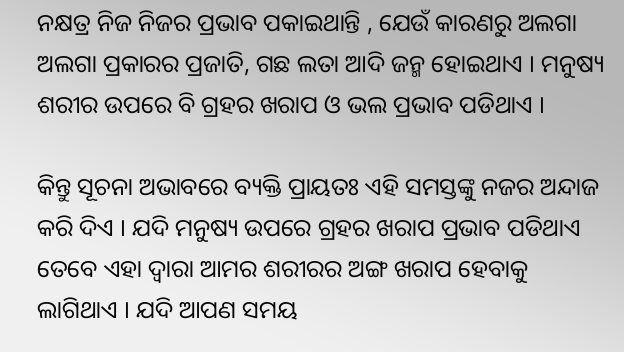ନକ୍ଷତ୍ର ନିଜ ନିଜର ପ୍ରଭାବ ପକାଇଥାନ୍ତି , ଯେଉଁ କାରଣରୁ ଅଲଗା ଅଲଗା ପ୍ରକାରର ପ୍ରଜାତି, ଗଛ ଲତା ଆଦି ଜନ୍ମ ହୋଇଥାଏ । ମନୁଷ୍ୟ ଶରୀର ଉପରେ ବି ଗ୍ରହର ଖରାପ ଓ ଭଲ ପ୍ରଭାବ ପଡିଥାଏ ।

କିନ୍ତୁ ସୂଚନା ଅଭାବରେ ବ୍ୟକ୍ତି ପ୍ରାୟତଃ ଏହି ସମସ୍ତଙ୍କୁ ନଜର ଅନ୍ଦାଜ କରି ଦିଏ । ଯଦି ମନୁଷ୍ୟ ଉପରେ ଗ୍ରହର ଖରାପ ପ୍ରଭାବ ପଡିଥାଏ ତେବେ ଏହା ଦ୍ଵାରା ଆମର ଶରୀରର ଅଙ୍ଗ ଖରାପ ହେବାକୁ ଲାଗିଥାଏ । ଯଦି ଆପଣ ସମୟ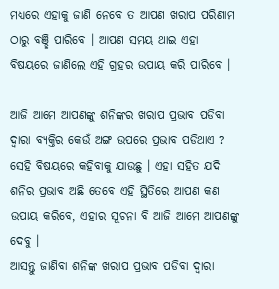ମଧ୍ୟରେ ଏହାକୁ ଜାଣି ନେବେ ତ ଆପଣ ଖରାପ ପରିଣାମ ଠାରୁ ବଞ୍ଛି ପାରିବେ । ଆପଣ ସମୟ ଥାଇ ଏହା ବିଷୟରେ ଜାଣିଲେ ଏହି ଗ୍ରହର ଉପାୟ କରି ପାରିବେ ।

ଆଜି ଆମେ ଆପଣଙ୍କୁ ଶନିଙ୍କର ଖରାପ ପ୍ରଭାବ ପଡିବା ଦ୍ଵାରା ବ୍ୟକ୍ତିର କେଉଁ ଅଙ୍ଗ ଉପରେ ପ୍ରଭାବ ପଡିଥାଏ ? ସେହି ବିଷୟରେ କହିବାକୁ ଯାଉଛୁ । ଏହା ସହିତ ଯଦି ଶନିର ପ୍ରଭାବ ଅଛି ତେବେ ଏହି ସ୍ଥିତିରେ ଆପଣ କଣ ଉପାୟ କରିବେ, ଏହାର ସୂଚନା ବି ଆଜି ଆମେ ଆପଣଙ୍କୁ ଦେବୁ ।
ଆସନ୍ତୁ ଜାଣିବା ଶନିଙ୍କ ଖରାପ ପ୍ରଭାବ ପଡିବା ଦ୍ଵାରା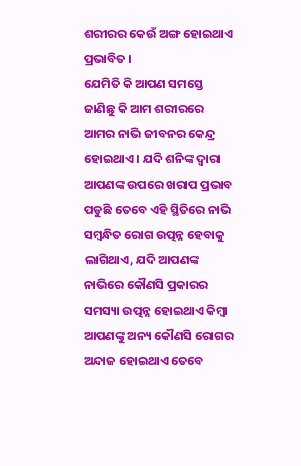ଶରୀରର କେଉଁ ଅଙ୍ଗ ହୋଇଥାଏ ପ୍ରଭାବିତ ।
ଯେମିତି କି ଆପଣ ସମସ୍ତେ ଜାଣିଛୁ କି ଆମ ଶରୀରରେ ଆମର ନାଭି ଜୀବନର କେନ୍ଦ୍ର ହୋଇଥାଏ । ଯଦି ଶନିଙ୍କ ଦ୍ଵାରା ଆପଣଙ୍କ ଉପରେ ଖରାପ ପ୍ରଭାବ ପଡୁଛି ତେବେ ଏହି ସ୍ଥିତିରେ ନାଭି ସମ୍ବନ୍ଧିତ ରୋଗ ଉତ୍ପନ୍ନ ହେବାକୁ ଲାଗିଥାଏ, ଯଦି ଆପଣଙ୍କ ନାଭିରେ କୌଣସି ପ୍ରକାରର ସମସ୍ୟା ଉତ୍ପନ୍ନ ହୋଇଥାଏ କିମ୍ବା ଆପଣଙ୍କୁ ଅନ୍ୟ କୌଣସି ରୋଗର ଅନ୍ଦାଜ ହୋଇଥାଏ ତେବେ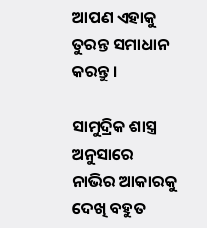ଆପଣ ଏହାକୁ ତୁରନ୍ତ ସମାଧାନ କରନ୍ତୁ ।

ସାମୁଦ୍ରିକ ଶାସ୍ତ୍ର ଅନୁସାରେ ନାଭିର ଆକାରକୁ ଦେଖି ବହୁତ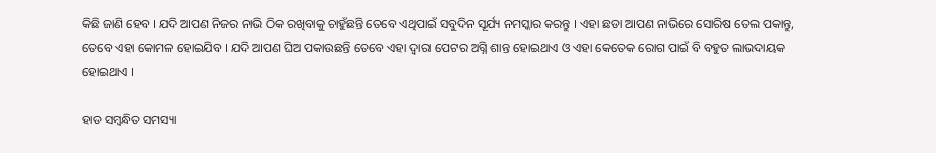କିଛି ଜାଣି ହେବ । ଯଦି ଆପଣ ନିଜର ନାଭି ଠିକ ରଖିବାକୁ ଚାହୁଁଛନ୍ତି ତେବେ ଏଥିପାଇଁ ସବୁଦିନ ସୂର୍ଯ୍ୟ ନମସ୍କାର କରନ୍ତୁ । ଏହା ଛଡା ଆପଣ ନାଭିରେ ସୋରିଷ ତେଲ ପକାନ୍ତୁ, ତେବେ ଏହା କୋମଳ ହୋଇଯିବ । ଯଦି ଆପଣ ଘିଅ ପକାଉଛନ୍ତି ତେବେ ଏହା ଦ୍ଵାରା ପେଟର ଅଗ୍ନି ଶାନ୍ତ ହୋଇଥାଏ ଓ ଏହା କେତେକ ରୋଗ ପାଇଁ ବି ବହୁତ ଲାଭଦାୟକ ହୋଇଥାଏ ।

ହାଡ ସମ୍ବନ୍ଧିତ ସମସ୍ୟା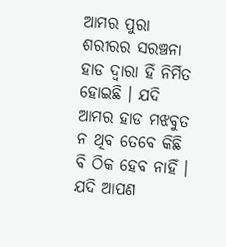ଆମର ପୁରା ଶରୀରର ସରଞ୍ଚନା ହାଡ ଦ୍ଵାରା ହିଁ ନିର୍ମିତ ହୋଇଛି । ଯଦି ଆମର ହାଡ ମଝବୁତ ନ ଥିବ ତେବେ କିଛି ବି ଠିକ ହେବ ନାହିଁ । ଯଦି ଆପଣ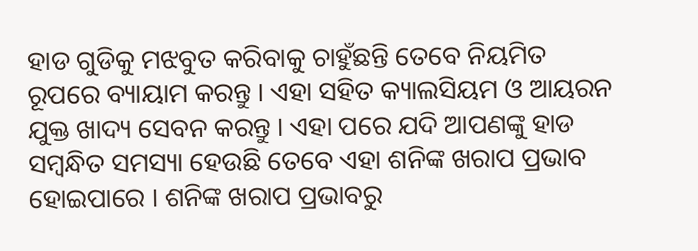ହାଡ ଗୁଡିକୁ ମଝବୁତ କରିବାକୁ ଚାହୁଁଛନ୍ତି ତେବେ ନିୟମିତ ରୂପରେ ବ୍ୟାୟାମ କରନ୍ତୁ । ଏହା ସହିତ କ୍ୟାଲସିୟମ ଓ ଆୟରନ ଯୁକ୍ତ ଖାଦ୍ୟ ସେବନ କରନ୍ତୁ । ଏହା ପରେ ଯଦି ଆପଣଙ୍କୁ ହାଡ ସମ୍ବନ୍ଧିତ ସମସ୍ୟା ହେଉଛି ତେବେ ଏହା ଶନିଙ୍କ ଖରାପ ପ୍ରଭାବ ହୋଇପାରେ । ଶନିଙ୍କ ଖରାପ ପ୍ରଭାବରୁ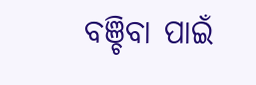ବଞ୍ଚିବା ପାଇଁ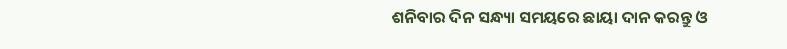ଶନିବାର ଦିନ ସନ୍ଧ୍ୟା ସମୟରେ ଛାୟା ଦାନ କରନ୍ତୁ ଓ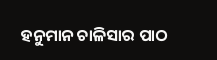ହନୁମାନ ଚାଳିସାର ପାଠ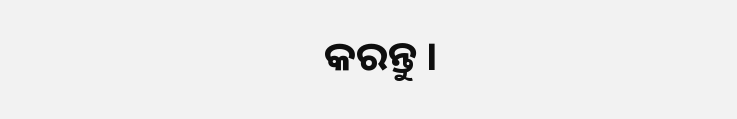କରନ୍ତୁ ।